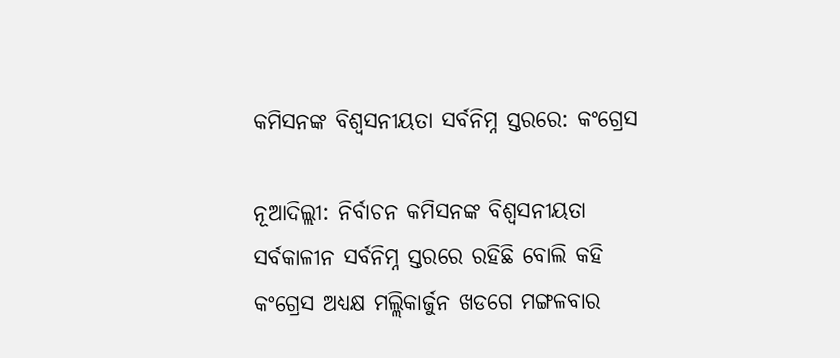କମିସନଙ୍କ ବିଶ୍ୱସନୀୟତା ସର୍ବନିମ୍ନ ସ୍ତରରେ: କଂଗ୍ରେସ

ନୂଆଦିଲ୍ଲୀ: ନିର୍ବାଚନ କମିସନଙ୍କ ବିଶ୍ୱସନୀୟତା ସର୍ବକାଳୀନ ସର୍ବନିମ୍ନ ସ୍ତରରେ ରହିଛି ବୋଲି କହି କଂଗ୍ରେସ ଅଧ୍ୟକ୍ଷ ମଲ୍ଲିକାର୍ଜୁନ ଖଡଗେ ମଙ୍ଗଳବାର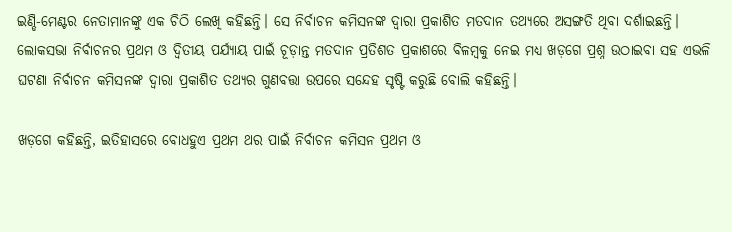ଇଣ୍ଡି-ମେଣ୍ଟର ନେତାମାନଙ୍କୁ ଏକ ଚିଠି ଲେଖି କହିଛନ୍ତି। ସେ ନିର୍ବାଚନ କମିସନଙ୍କ ଦ୍ୱାରା ପ୍ରକାଶିତ ମତଦାନ ତଥ୍ୟରେ ଅସଙ୍ଗତି ଥିବା ଦର୍ଶାଇଛନ୍ତି। ଲୋକସଭା ନିର୍ବାଚନର ପ୍ରଥମ ଓ ଦ୍ବିତୀୟ ପର୍ଯ୍ୟାୟ ପାଇଁ ଚୂଡ଼ାନ୍ତ ମତଦାନ ପ୍ରତିଶତ ପ୍ରକାଶରେ ବିଳମ୍ବକୁ ନେଇ ମଧ୍ୟ ଖଡ଼ଗେ ପ୍ରଶ୍ନ ଉଠାଇବା ସହ ଏଭଳି ଘଟଣା ନିର୍ବାଚନ କମିସନଙ୍କ ଦ୍ୱାରା ପ୍ରକାଶିତ ତଥ୍ୟର ଗୁଣବତ୍ତା ଉପରେ ସନ୍ଦେହ ସୃଷ୍ଟି କରୁଛି ବୋଲି କହିଛନ୍ତି।

ଖଡ଼ଗେ କହିଛନ୍ତି, ଇତିହାସରେ ବୋଧହୁଏ ପ୍ରଥମ ଥର ପାଇଁ ନିର୍ବାଚନ କମିସନ ପ୍ରଥମ ଓ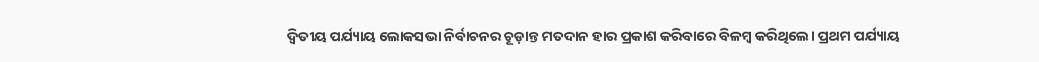ଦ୍ବିତୀୟ ପର୍ଯ୍ୟାୟ ଲୋକସଭା ନିର୍ବାଚନର ଚୂଡ଼ାନ୍ତ ମତଦାନ ହାର ପ୍ରକାଶ କରିବାରେ ବିଳମ୍ବ କରିଥିଲେ। ପ୍ରଥମ ପର୍ଯ୍ୟାୟ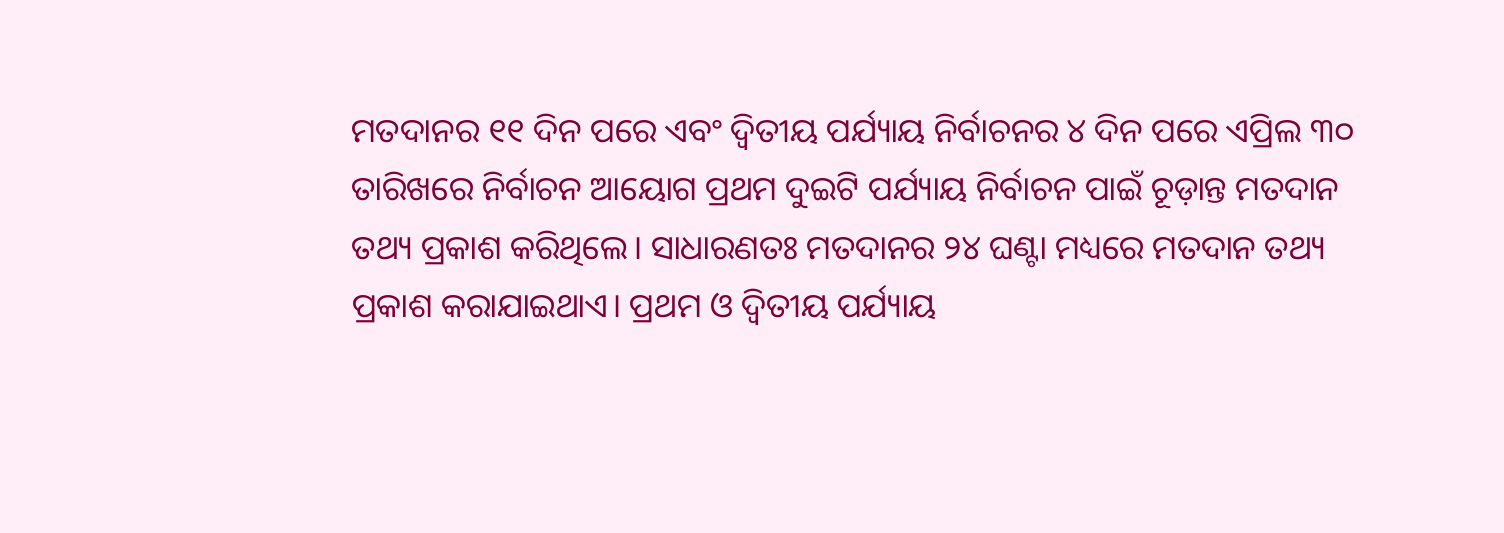ମତଦାନର ୧୧ ଦିନ ପରେ ଏବଂ ଦ୍ବିତୀୟ ପର୍ଯ୍ୟାୟ ନିର୍ବାଚନର ୪ ଦିନ ପରେ ଏପ୍ରିଲ ୩୦ ତାରିଖରେ ନିର୍ବାଚନ ଆୟୋଗ ପ୍ରଥମ ଦୁଇଟି ପର୍ଯ୍ୟାୟ ନିର୍ବାଚନ ପାଇଁ ଚୂଡ଼ାନ୍ତ ମତଦାନ ତଥ୍ୟ ପ୍ରକାଶ କରିଥିଲେ। ସାଧାରଣତଃ ମତଦାନର ୨୪ ଘଣ୍ଟା ମଧ୍ୟରେ ମତଦାନ ତଥ୍ୟ ପ୍ରକାଶ କରାଯାଇଥାଏ। ପ୍ରଥମ ଓ ଦ୍ବିତୀୟ ପର୍ଯ୍ୟାୟ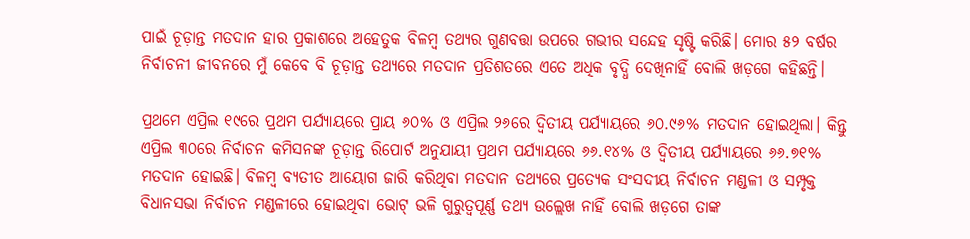ପାଇଁ ଚୂଡ଼ାନ୍ତ ମତଦାନ ହାର ପ୍ରକାଶରେ ଅହେତୁକ ବିଳମ୍ବ ତଥ୍ୟର ଗୁଣବତ୍ତା ଉପରେ ଗଭୀର ସନ୍ଦେହ ସୃଷ୍ଟି କରିଛି। ମୋର ୫୨ ବର୍ଷର ନିର୍ବାଚନୀ ଜୀବନରେ ମୁଁ କେବେ ବି ଚୂଡ଼ାନ୍ତ ତଥ୍ୟରେ ମତଦାନ ପ୍ରତିଶତରେ ଏତେ ଅଧିକ ବୃଦ୍ଧି ଦେଖିନାହିଁ ବୋଲି ଖଡ଼ଗେ କହିଛନ୍ତି।

ପ୍ରଥମେ ଏପ୍ରିଲ ୧୯ରେ ପ୍ରଥମ ପର୍ଯ୍ୟାୟରେ ପ୍ରାୟ ୬୦% ଓ ଏପ୍ରିଲ ୨୬ରେ ଦ୍ୱିତୀୟ ପର୍ଯ୍ୟାୟରେ ୬୦.୯୬% ମତଦାନ ହୋଇଥିଲା। କିନ୍ତୁ ଏପ୍ରିଲ ୩୦ରେ ନିର୍ବାଚନ କମିସନଙ୍କ ଚୂଡ଼ାନ୍ତ ରିପୋର୍ଟ ଅନୁଯାୟୀ ପ୍ରଥମ ପର୍ଯ୍ୟାୟରେ ୬୬.୧୪% ଓ ଦ୍ବିତୀୟ ପର୍ଯ୍ୟାୟରେ ୬୬.୭୧% ମତଦାନ ହୋଇଛି। ବିଳମ୍ବ ବ୍ୟତୀତ ଆୟୋଗ ଜାରି କରିଥିବା ମତଦାନ ତଥ୍ୟରେ ପ୍ରତ୍ୟେକ ସଂସଦୀୟ ନିର୍ବାଚନ ମଣ୍ଡଳୀ ଓ ସମ୍ପୃକ୍ତ ବିଧାନସଭା ନିର୍ବାଚନ ମଣ୍ଡଳୀରେ ହୋଇଥିବା ଭୋଟ୍ ଭଳି ଗୁରୁତ୍ୱପୂର୍ଣ୍ଣ ତଥ୍ୟ ଉଲ୍ଲେଖ ନାହିଁ ବୋଲି ଖଡ଼ଗେ ତାଙ୍କ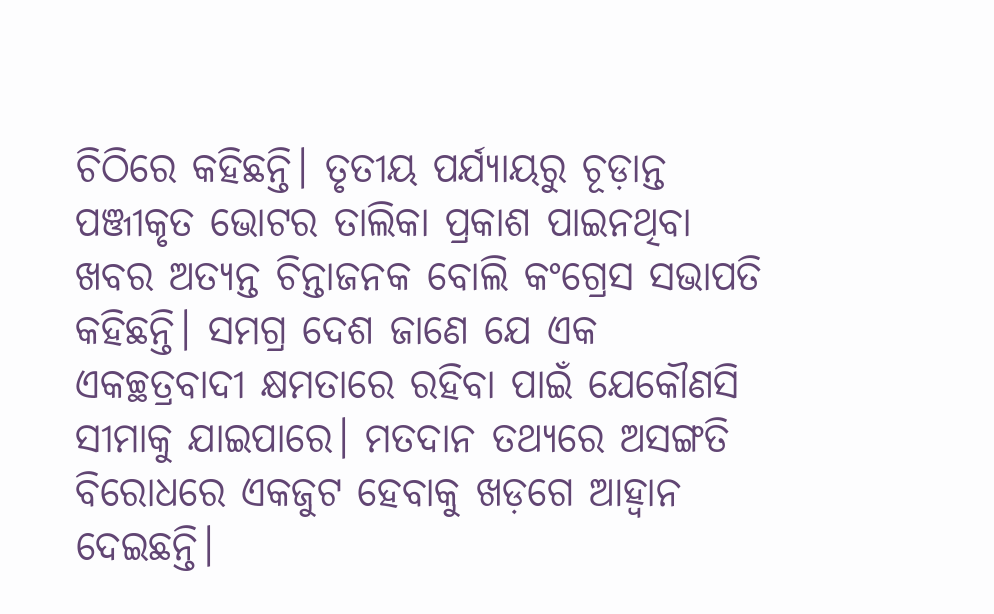ଚିଠିରେ କହିଛନ୍ତି। ତୃତୀୟ ପର୍ଯ୍ୟାୟରୁ ଚୂଡ଼ାନ୍ତ ପଞ୍ଜୀକୃତ ଭୋଟର ତାଲିକା ପ୍ରକାଶ ପାଇନଥିବା ଖବର ଅତ୍ୟନ୍ତ ଚିନ୍ତାଜନକ ବୋଲି କଂଗ୍ରେସ ସଭାପତି କହିଛନ୍ତି। ସମଗ୍ର ଦେଶ ଜାଣେ ଯେ ଏକ ଏକଚ୍ଛତ୍ରବାଦୀ କ୍ଷମତାରେ ରହିବା ପାଇଁ ଯେକୌଣସି ସୀମାକୁ ଯାଇପାରେ। ମତଦାନ ତଥ୍ୟରେ ଅସଙ୍ଗତି ବିରୋଧରେ ଏକଜୁଟ ହେବାକୁ ଖଡ଼ଗେ ଆହ୍ବାନ ଦେଇଛନ୍ତି।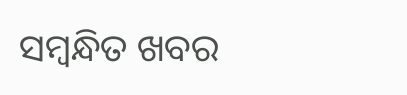ସମ୍ବନ୍ଧିତ ଖବର